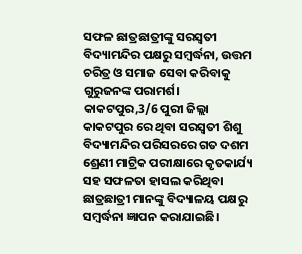ସଫଳ ଛାତ୍ରଛାତ୍ରୀଙ୍କୁ ସରସ୍ଵତୀ ବିଦ୍ୟାମନ୍ଦିର ପକ୍ଷରୁ ସମ୍ବର୍ଦ୍ଧନା, ଉତ୍ତମ ଚରିତ୍ର ଓ ସମାଜ ସେବା କରିବାକୁ ଗୁରୁଜନଙ୍କ ପରାମର୍ଶ।
କାକଟପୁର,3/6 ପୁରୀ ଜିଲ୍ଲା କାକଟପୁର ରେ ଥିବା ସରସ୍ଵତୀ ଶିଶୁ ବିଦ୍ୟାମନ୍ଦିର ପରିସରରେ ଗତ ଦଶମ ଶ୍ରେଣୀ ମାଟ୍ରିକ ପରୀକ୍ଷାରେ କୃତକାର୍ଯ୍ୟ ସହ ସଫଳତା ହାସଲ କରିଥିବା ଛାତ୍ରଛାତ୍ରୀ ମାନଙ୍କୁ ବିଦ୍ୟାଳୟ ପକ୍ଷରୁ ସମ୍ବର୍ଦ୍ଧନା ଜ୍ଞାପନ କରାଯାଇଛି।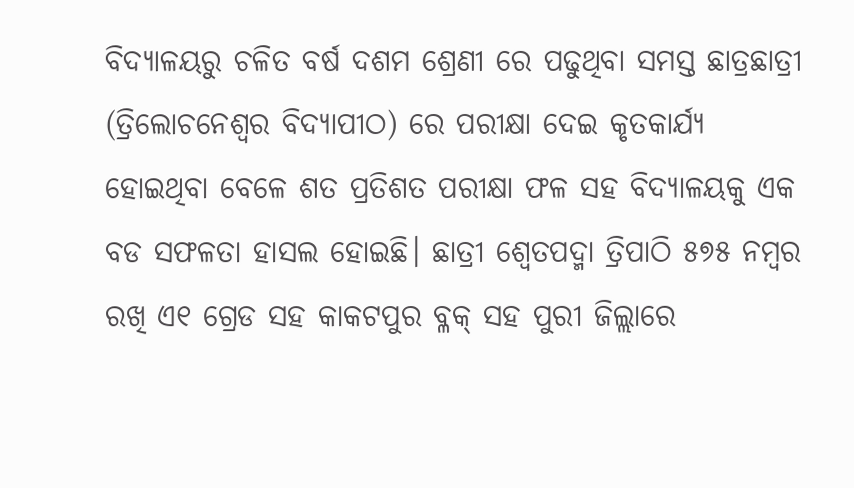ବିଦ୍ୟାଳୟରୁ ଚଳିତ ବର୍ଷ ଦଶମ ଶ୍ରେଣୀ ରେ ପଢୁଥିବା ସମସ୍ତ ଛାତ୍ରଛାତ୍ରୀ (ତ୍ରିଲୋଚନେଶ୍ଵର ବିଦ୍ୟାପୀଠ) ରେ ପରୀକ୍ଷା ଦେଇ କୃତକାର୍ଯ୍ୟ ହୋଇଥିବା ବେଳେ ଶତ ପ୍ରତିଶତ ପରୀକ୍ଷା ଫଳ ସହ ବିଦ୍ୟାଳୟକୁ ଏକ ବଡ ସଫଳତା ହାସଲ ହୋଇଛି। ଛାତ୍ରୀ ଶ୍ୱେତପଦ୍ମା ତ୍ରିପାଠି ୫୭୫ ନମ୍ବର ରଖି ଏ୧ ଗ୍ରେଡ ସହ କାକଟପୁର ବ୍ଳକ୍ ସହ ପୁରୀ ଜିଲ୍ଲାରେ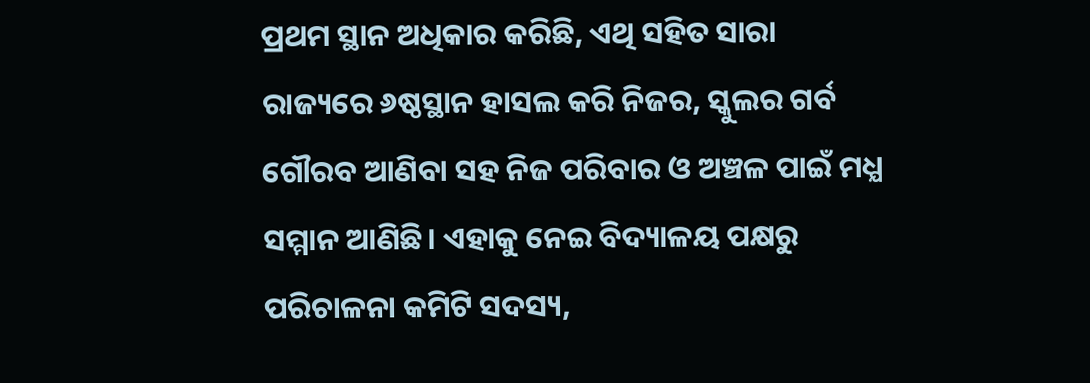ପ୍ରଥମ ସ୍ଥାନ ଅଧିକାର କରିଛି, ଏଥି ସହିତ ସାରା ରାଜ୍ୟରେ ୬ଷ୍ଠସ୍ଥାନ ହାସଲ କରି ନିଜର, ସ୍କୁଲର ଗର୍ବ ଗୌରବ ଆଣିବା ସହ ନିଜ ପରିବାର ଓ ଅଞ୍ଚଳ ପାଇଁ ମଧ୍ଯ ସମ୍ମାନ ଆଣିଛି। ଏହାକୁ ନେଇ ବିଦ୍ୟାଳୟ ପକ୍ଷରୁ ପରିଚାଳନା କମିଟି ସଦସ୍ୟ,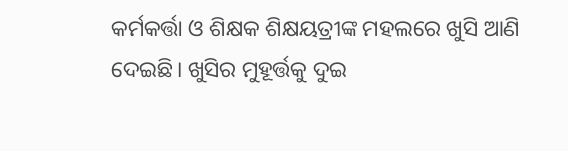କର୍ମକର୍ତ୍ତା ଓ ଶିକ୍ଷକ ଶିକ୍ଷୟତ୍ରୀଙ୍କ ମହଲରେ ଖୁସି ଆଣି ଦେଇଛି। ଖୁସିର ମୁହୂର୍ତ୍ତକୁ ଦୁଇ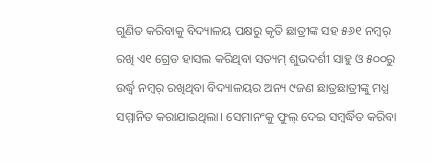ଗୁଣିତ କରିବାକୁ ବିଦ୍ୟାଳୟ ପକ୍ଷରୁ କୃତି ଛାତ୍ରୀଙ୍କ ସହ ୫୬୧ ନମ୍ବର୍ ରଖି ଏ୧ ଗ୍ରେଡ ହାସଲ କରିଥିବା ସତ୍ୟମ୍ ଶୁଭଦର୍ଶୀ ସାହୁ ଓ ୫୦୦ରୁ ଉର୍ଦ୍ଧ୍ବ ନମ୍ବର୍ ରଖିଥିବା ବିଦ୍ୟାଳୟର ଅନ୍ୟ ୯ଜଣ ଛାତ୍ରଛାତ୍ରୀଙ୍କୁ ମଧ୍ଯ ସମ୍ମାନିତ କରାଯାଇଥିଲା। ସେମାନଂକୁ ଫୁଲ୍ ଦେଇ ସମ୍ବର୍ଦ୍ଧିତ କରିବା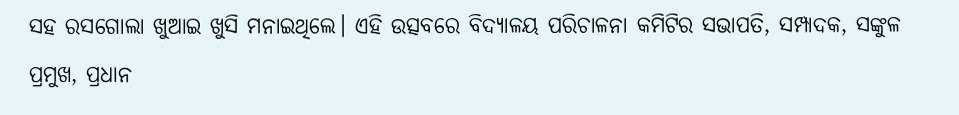ସହ ରସଗୋଲା ଖୁଆଇ ଖୁସି ମନାଇଥିଲେ। ଏହି ଉତ୍ସବରେ ବିଦ୍ୟାଳୟ ପରିଚାଳନା କମିଟିର ସଭାପତି, ସମ୍ପାଦକ, ସଙ୍କୁଳ ପ୍ରମୁଖ, ପ୍ରଧାନ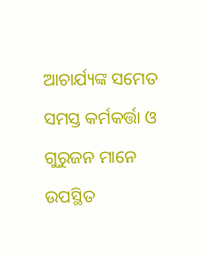ଆଚାର୍ଯ୍ୟଙ୍କ ସମେତ ସମସ୍ତ କର୍ମକର୍ତ୍ତା ଓ ଗୁରୁଜନ ମାନେ ଉପସ୍ଥିତ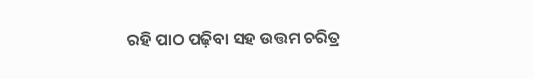ରହି ପାଠ ପଢ଼ିବା ସହ ଉତ୍ତମ ଚରିତ୍ର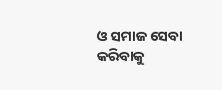ଓ ସମାଜ ସେବା କରିବାକୁ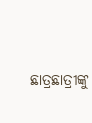ଛାତ୍ରଛାତ୍ରୀଙ୍କୁ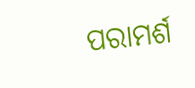ପରାମର୍ଶ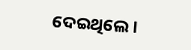ଦେଇଥିଲେ।